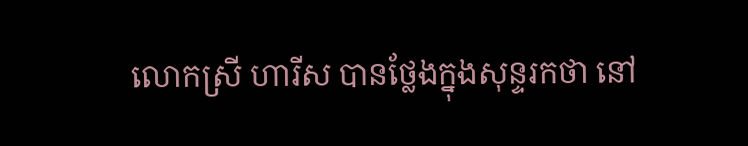លោកស្រី ហារីស បានថ្លែងក្នុងសុន្ទរកថា នៅ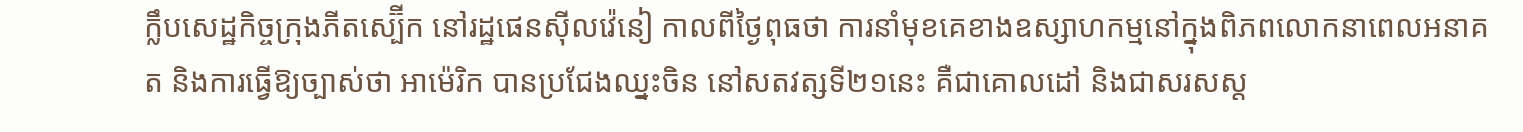ក្លឹបសេដ្ឋកិច្ចក្រុងភីតស្ប៊ើក នៅរដ្ឋផេនស៊ីលវ៉េនៀ កាលពីថ្ងៃពុធថា ការនាំមុខគេខាងឧស្សាហកម្មនៅក្នុងពិភពលោកនាពេលអនាគត និងការធ្វើឱ្យច្បាស់ថា អាម៉េរិក បានប្រជែងឈ្នះចិន នៅសតវត្សទី២១នេះ គឺជាគោលដៅ និងជាសរសស្ត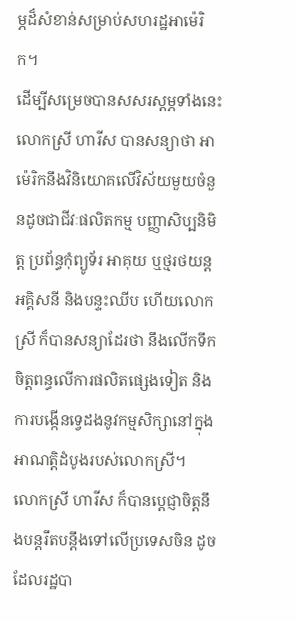ម្ភដ៏សំខាន់សម្រាប់សហរដ្ឋអាម៉េរិក។
ដើម្បីសម្រេចបានសសរស្ដម្ភទាំងនេះ លោកស្រី ហារីស បានសន្យាថា អាម៉េរិកនឹងវិនិយោគលើវិស័យមួយចំនួនដូចជាជីវៈផលិតកម្ម បញ្ញាសិប្បនិមិត្ត ប្រព័ន្ធកុំព្យូទ័រ អាគុយ ឬថ្មរថយន្ត អគ្គិសនី និងបន្ទះឈីប ហើយលោកស្រី ក៏បានសន្យាដែរថា នឹងលើកទឹកចិត្តពន្ធលើការផលិតផ្សេងទៀត និងការបង្កើនទ្វេដងនូវកម្មសិក្សានៅក្នុងអាណត្តិដំបូងរបស់លោកស្រី។
លោកស្រី ហារីស ក៏បានប្ដេជ្ញាចិត្តនឹងបន្តរឹតបន្តឹងទៅលើប្រទេសចិន ដូចដែលរដ្ឋបា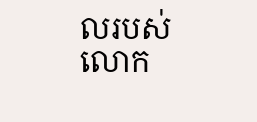លរបស់លោក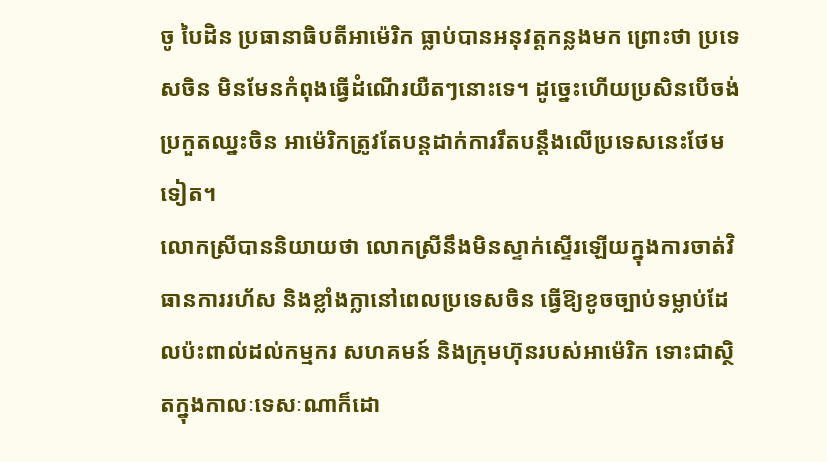ចូ បៃដិន ប្រធានាធិបតីអាម៉េរិក ធ្លាប់បានអនុវត្តកន្លងមក ព្រោះថា ប្រទេសចិន មិនមែនកំពុងធ្វើដំណើរយឺតៗនោះទេ។ ដូច្នេះហើយប្រសិនបើចង់ប្រកួតឈ្នះចិន អាម៉េរិកត្រូវតែបន្តដាក់ការរឹតបន្តឹងលើប្រទេសនេះថែមទៀត។
លោកស្រីបាននិយាយថា លោកស្រីនឹងមិនស្ទាក់ស្ទើរឡើយក្នុងការចាត់វិធានការរហ័ស និងខ្លាំងក្លានៅពេលប្រទេសចិន ធ្វើឱ្យខូចច្បាប់ទម្លាប់ដែលប៉ះពាល់ដល់កម្មករ សហគមន៍ និងក្រុមហ៊ុនរបស់អាម៉េរិក ទោះជាស្ថិតក្នុងកាលៈទេសៈណាក៏ដោ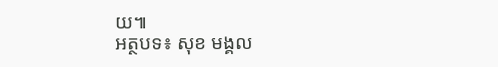យ៕
អត្ថបទ៖ សុខ មង្គល